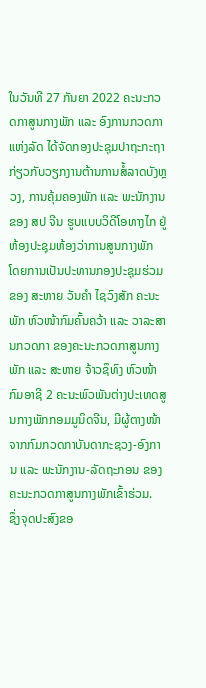ໃນວັນທີ 27 ກັນຍາ 2022 ຄະນະກວດກາສູນກາງພັກ ແລະ ອົງການກວດກາແຫ່ງລັດ ໄດ້ຈັດກອງປະຊຸມປາຖະກະຖາກ່ຽວກັບວຽກງານຕ້ານການສໍ້ລາດບັງຫຼວງ, ການຄຸ້ມຄອງພັກ ແລະ ພະນັກງານ ຂອງ ສປ ຈີນ ຮູບແບບວິດີໂອທາງໄກ ຢູ່ຫ້ອງປະຊຸມຫ້ອງວ່າການສູນກາງພັກ ໂດຍການເປັນປະທານກອງປະຊຸມຮ່ວມຂອງ ສະຫາຍ ວັນຄຳ ໄຊວົງສັກ ຄະນະພັກ ຫົວໜ້າກົມຄົ້ນຄວ້າ ແລະ ວາລະສານກວດກາ ຂອງຄະນະກວດກາສູນກາງພັກ ແລະ ສະຫາຍ ຈ້າວຊຶທົງ ຫົວໜ້າກົມອາຊີ 2 ຄະນະພົວພັນຕ່າງປະເທດສູນກາງພັກກອມມູນິດຈີນ, ມີຜູ້ຕາງໜ້າຈາກກົມກວດກາບັນດາກະຊວງ-ອົງການ ແລະ ພະນັກງານ-ລັດຖະກອນ ຂອງຄະນະກວດກາສູນກາງພັກເຂົ້າຮ່ວມ.
ຊຶ່ງຈຸດປະສົງຂອ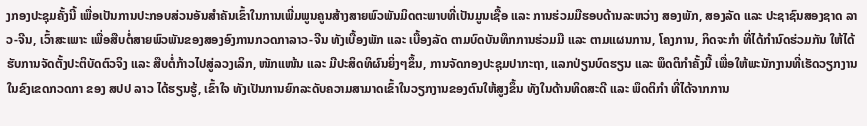ງກອງປະຊຸມຄັ້ງນີ້ ເພື່ອເປັນການປະກອບສ່ວນອັນສໍາຄັນເຂົ້າໃນການເພີ່ມພູນຄູນສ້າງສາຍພົວພັນມິດຕະພາບທີ່ເປັນມູນເຊື້ອ ແລະ ການຮ່ວມມືຮອບດ້ານລະຫວ່າງ ສອງພັກ, ສອງລັດ ແລະ ປະຊາຊົນສອງຊາດ ລາວ-ຈີນ, ເວົ້າສະເພາະ ເພື່ອສືບຕໍ່ສາຍພົວພັນຂອງສອງອົງການກວດກາລາວ-ຈີນ ທັງເບື້ອງພັກ ແລະ ເບື້ອງລັດ ຕາມບົດບັນທຶກການຮ່ວມມື ແລະ ຕາມແຜນການ, ໂຄງການ, ກິດຈະກໍາ ທີ່ໄດ້ກໍານົດຮ່ວມກັນ ໃຫ້ໄດ້ຮັບການຈັດຕັ້ງປະຕິບັດຕົວຈິງ ແລະ ສືບຕໍ່ກ້າວໄປສູ່ລວງເລິກ, ໜັກແໜ້ນ ແລະ ມີປະສິດທິຜົນຍິ່ງໆຂຶ້ນ, ການຈັດກອງປະຊຸມປາກະຖາ, ແລກປ່ຽນບົດຮຽນ ແລະ ພຶດຕິກໍາຄັ້ງນີ້ ເພື່ອໃຫ້ພະນັກງານທີ່ເຮັດວຽກງານໃນຂົງເຂດກວດກາ ຂອງ ສປປ ລາວ ໄດ້ຮຽນຮູ້, ເຂົ້າໃຈ ທັງເປັນການຍົກລະດັບຄວາມສາມາດເຂົ້າໃນວຽກງານຂອງຕົນໃຫ້ສູງຂຶ້ນ ທັງໃນດ້ານທິດສະດີ ແລະ ພຶດຕິກໍາ ທີ່ໄດ້ຈາກການ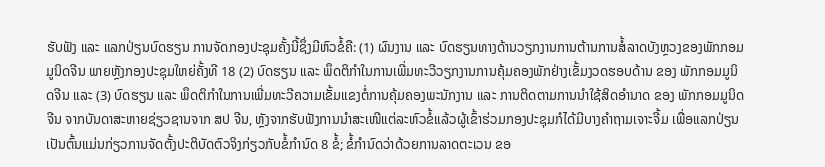ຮັບຟັງ ແລະ ແລກປ່ຽນບົດຮຽນ ການຈັດກອງປະຊຸມຄັ້ງນີ້ຊຶ່ງມີຫົວຂໍ້ຄື: (1) ຜົນງານ ແລະ ບົດຮຽນທາງດ້ານວຽກງານການຕ້ານການສໍ້ລາດບັງຫຼວງຂອງພັກກອມມູນິດຈີນ ພາຍຫຼັງກອງປະຊຸມໃຫຍ່ຄັ້ງທີ 18 (2) ບົດຮຽນ ແລະ ພຶດຕິກຳໃນການເພີ່ມທະວີວຽກງານການຄຸ້ມຄອງພັກຢ່າງເຂັ້ມງວດຮອບດ້ານ ຂອງ ພັກກອມມູນິດຈີນ ແລະ (3) ບົດຮຽນ ແລະ ພຶດຕິກຳໃນການເພີ່ມທະວີຄວາມເຂັ້ມແຂງຕໍ່ການຄຸ້ມຄອງພະນັກງານ ແລະ ການຕິດຕາມການນຳໃຊ້ສິດອຳນາດ ຂອງ ພັກກອມມູນິດຈີນ ຈາກບັນດາສະຫາຍຊ່ຽວຊານຈາກ ສປ ຈີນ, ຫຼັງຈາກຮັບຟັງການນໍາສະເໜີແຕ່ລະຫົວຂໍ້ແລ້ວຜູ້ເຂົ້າຮ່ວມກອງປະຊຸມກໍໄດ້ມີບາງຄຳຖາມເຈາະຈີ້ມ ເພື່ອແລກປ່ຽນ ເປັນຕົ້ນແມ່ນກ່ຽວການຈັດຕັ້ງປະຕິບັດຕົວຈິງກ່ຽວກັບຂໍ້ກຳນົດ 8 ຂໍ້; ຂໍ້ກຳນົດວ່າດ້ວຍການລາດຕະເວນ ຂອ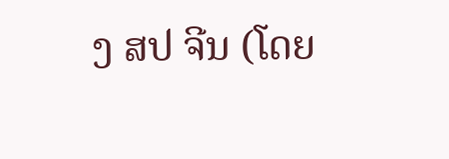ງ ສປ ຈີນ (ໂດຍ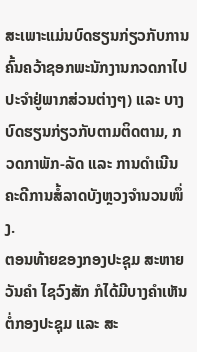ສະເພາະແມ່ນບົດຮຽນກ່ຽວກັບການຄົ້ນຄວ້າຊອກພະນັກງານກວດກາໄປປະຈຳຢູ່ພາກສ່ວນຕ່າງໆ) ແລະ ບາງບົດຮຽນກ່ຽວກັບຕາມຕິດຕາມ, ກວດກາພັກ-ລັດ ແລະ ການດໍາເນີນຄະດີການສໍ້ລາດບັງຫຼວງຈໍານວນໜຶ່ງ.
ຕອນທ້າຍຂອງກອງປະຊຸມ ສະຫາຍ ວັນຄຳ ໄຊວົງສັກ ກໍໄດ້ມີບາງຄຳເຫັນຕໍ່ກອງປະຊຸມ ແລະ ສະ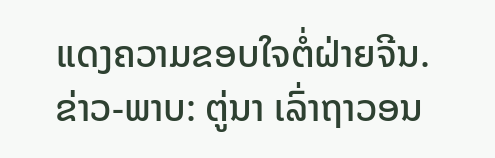ແດງຄວາມຂອບໃຈຕໍ່ຝ່າຍຈີນ.
ຂ່າວ-ພາບ: ຕູ່ນາ ເລົ່າຖາວອນ